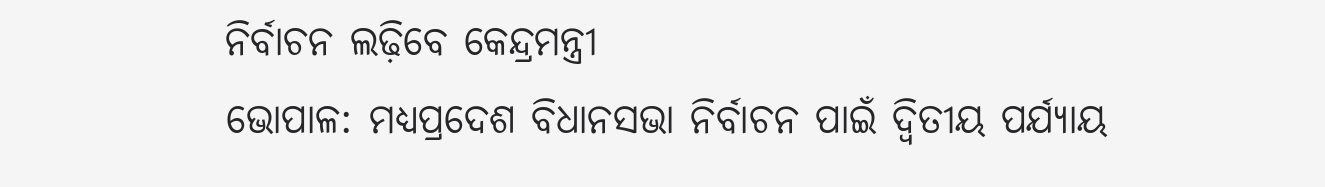ନିର୍ବାଚନ ଲଢ଼ିବେ କେନ୍ଦ୍ରମନ୍ତ୍ରୀ
ଭୋପାଳ: ମଧ୍ୟପ୍ରଦେଶ ବିଧାନସଭା ନିର୍ବାଚନ ପାଇଁ ଦ୍ବିତୀୟ ପର୍ଯ୍ୟାୟ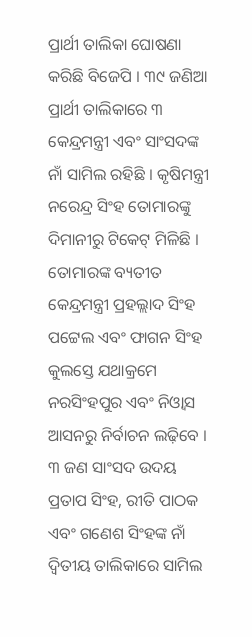ପ୍ରାର୍ଥୀ ତାଲିକା ଘୋଷଣା କରିଛି ବିଜେପି । ୩୯ ଜଣିଆ ପ୍ରାର୍ଥୀ ତାଲିକାରେ ୩ କେନ୍ଦ୍ରମନ୍ତ୍ରୀ ଏବଂ ସାଂସଦଙ୍କ ନାଁ ସାମିଲ ରହିଛି । କୃଷିମନ୍ତ୍ରୀ ନରେନ୍ଦ୍ର ସିଂହ ତୋମାରଙ୍କୁ ଦିମାନୀରୁ ଟିକେଟ୍ ମିଳିଛି । ତୋମାରଙ୍କ ବ୍ୟତୀତ କେନ୍ଦ୍ରମନ୍ତ୍ରୀ ପ୍ରହଲ୍ଲାଦ ସିଂହ ପଟ୍ଟେଲ ଏବଂ ଫାଗନ ସିଂହ କୁଲସ୍ତେ ଯଥାକ୍ରମେ ନରସିଂହପୁର ଏବଂ ନିଓ୍ବାସ ଆସନରୁ ନିର୍ବାଚନ ଲଢ଼ିବେ ।
୩ ଜଣ ସାଂସଦ ଉଦୟ ପ୍ରତାପ ସିଂହ, ରୀତି ପାଠକ ଏବଂ ଗଣେଶ ସିଂହଙ୍କ ନାଁ ଦ୍ବିତୀୟ ତାଲିକାରେ ସାମିଲ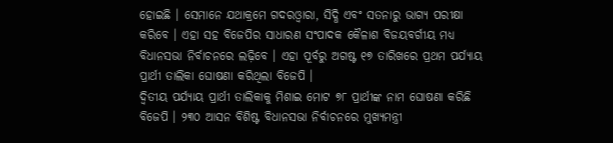ହୋଇଛି । ସେମାନେ ଯଥାକ୍ରମେ ଗଦରଓ୍ବାରା, ସିଦ୍ଧି ଏବଂ ସତନାରୁ ଭାଗ୍ୟ ପରୀକ୍ଷା କରିବେ । ଏହା ସହ ବିଜେପିର ସାଧାରଣ ସଂପାଦକ କୈଳାଶ ବିଜୟବର୍ଗୀୟ ମଧ୍ୟ ବିଧାନସଭା ନିର୍ବାଚନରେ ଲଢ଼ିବେ । ଏହା ପୂର୍ବରୁ ଅଗଷ୍ଟ ୧୭ ତାରିଖରେ ପ୍ରଥମ ପର୍ଯ୍ୟାୟ ପ୍ରାର୍ଥୀ ତାଲିକା ଘୋଷଣା କରିଥିଲା ବିଜେପି ।
ଦ୍ବିତୀୟ ପର୍ଯ୍ୟାୟ ପ୍ରାର୍ଥୀ ତାଲିକାକୁ ମିଶାଇ ମୋଟ ୭୮ ପ୍ରାର୍ଥୀଙ୍କ ନାମ ଘୋଷଣା କରିଛି ବିଜେପି । ୨୩୦ ଆସନ ବିଶିଷ୍ଟ ବିଧାନସଭା ନିର୍ବାଚନରେ ମୁଖ୍ୟମନ୍ତ୍ରୀ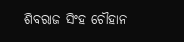ଶିବରାଜ ସିଂହ ଚୌହାନ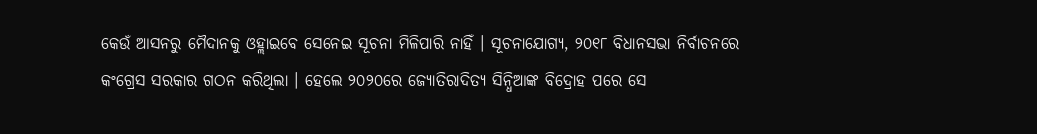କେଉଁ ଆସନରୁ ମୈଦାନକୁ ଓହ୍ଲାଇବେ ସେନେଇ ସୂଚନା ମିଳିପାରି ନାହିଁ । ସୂଚନାଯୋଗ୍ୟ, ୨୦୧୮ ବିଧାନସଭା ନିର୍ବାଚନରେ କଂଗ୍ରେସ ସରକାର ଗଠନ କରିଥିଲା । ହେଲେ ୨୦୨୦ରେ ଜ୍ୟୋତିରାଦିତ୍ୟ ସିନ୍ଧିଆଙ୍କ ବିଦ୍ରୋହ ପରେ ସେ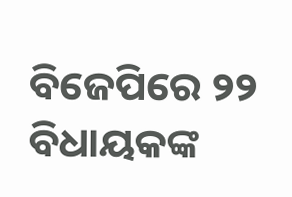ବିଜେପିରେ ୨୨ ବିଧାୟକଙ୍କ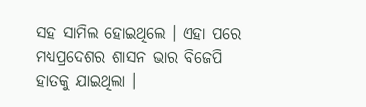ସହ ସାମିଲ ହୋଇଥିଲେ । ଏହା ପରେ ମଧ୍ୟପ୍ରଦେଶର ଶାସନ ଭାର ବିଜେପି ହାତକୁ ଯାଇଥିଲା ।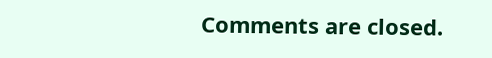Comments are closed.